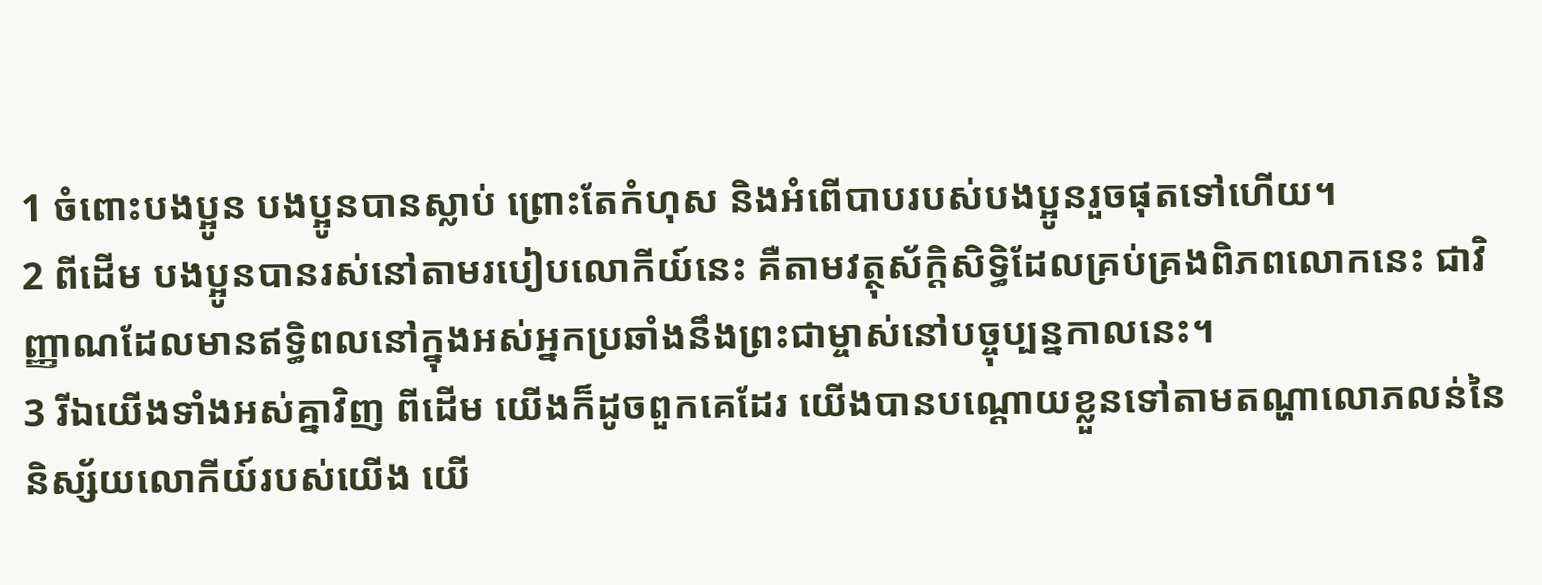1 ចំពោះបងប្អូន បងប្អូនបានស្លាប់ ព្រោះតែកំហុស និងអំពើបាបរបស់បងប្អូនរួចផុតទៅហើយ។
2 ពីដើម បងប្អូនបានរស់នៅតាមរបៀបលោកីយ៍នេះ គឺតាមវត្ថុស័ក្តិសិទ្ធិដែលគ្រប់គ្រងពិភពលោកនេះ ជាវិញ្ញាណដែលមានឥទ្ធិពលនៅក្នុងអស់អ្នកប្រឆាំងនឹងព្រះជាម្ចាស់នៅបច្ចុប្បន្នកាលនេះ។
3 រីឯយើងទាំងអស់គ្នាវិញ ពីដើម យើងក៏ដូចពួកគេដែរ យើងបានបណ្ដោយខ្លួនទៅតាមតណ្ហាលោភលន់នៃនិស្ស័យលោកីយ៍របស់យើង យើ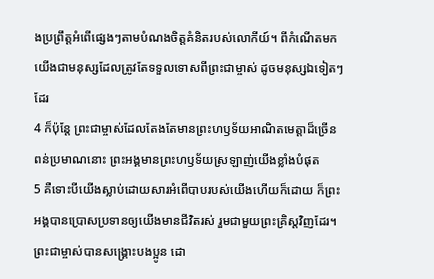ងប្រព្រឹត្តអំពើផ្សេងៗតាមបំណងចិត្តគំនិតរបស់លោកីយ៍។ ពីកំណើតមក យើងជាមនុស្សដែលត្រូវតែទទួលទោសពីព្រះជាម្ចាស់ ដូចមនុស្សឯទៀតៗដែរ
4 ក៏ប៉ុន្តែ ព្រះជាម្ចាស់ដែលតែងតែមានព្រះហឫទ័យអាណិតមេត្តាដ៏ច្រើនពន់ប្រមាណនោះ ព្រះអង្គមានព្រះហឫទ័យស្រឡាញ់យើងខ្លាំងបំផុត
5 គឺទោះបីយើងស្លាប់ដោយសារអំពើបាបរបស់យើងហើយក៏ដោយ ក៏ព្រះអង្គបានប្រោសប្រទានឲ្យយើងមានជីវិតរស់ រួមជាមួយព្រះគ្រិស្ដវិញដែរ។ ព្រះជាម្ចាស់បានសង្គ្រោះបងប្អូន ដោ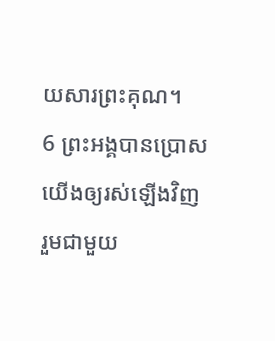យសារព្រះគុណ។
6 ព្រះអង្គបានប្រោសយើងឲ្យរស់ឡើងវិញ រួមជាមួយ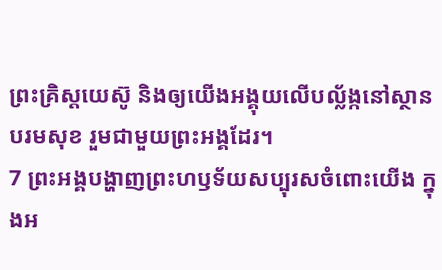ព្រះគ្រិស្ដយេស៊ូ និងឲ្យយើងអង្គុយលើបល្ល័ង្កនៅស្ថានបរមសុខ រួមជាមួយព្រះអង្គដែរ។
7 ព្រះអង្គបង្ហាញព្រះហឫទ័យសប្បុរសចំពោះយើង ក្នុងអ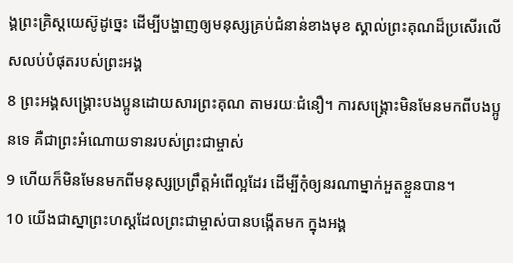ង្គព្រះគ្រិស្ដយេស៊ូដូច្នេះ ដើម្បីបង្ហាញឲ្យមនុស្សគ្រប់ជំនាន់ខាងមុខ ស្គាល់ព្រះគុណដ៏ប្រសើរលើសលប់បំផុតរបស់ព្រះអង្គ
8 ព្រះអង្គសង្គ្រោះបងប្អូនដោយសារព្រះគុណ តាមរយៈជំនឿ។ ការសង្គ្រោះមិនមែនមកពីបងប្អូនទេ គឺជាព្រះអំណោយទានរបស់ព្រះជាម្ចាស់
9 ហើយក៏មិនមែនមកពីមនុស្សប្រព្រឹត្តអំពើល្អដែរ ដើម្បីកុំឲ្យនរណាម្នាក់អួតខ្លួនបាន។
10 យើងជាស្នាព្រះហស្ដដែលព្រះជាម្ចាស់បានបង្កើតមក ក្នុងអង្គ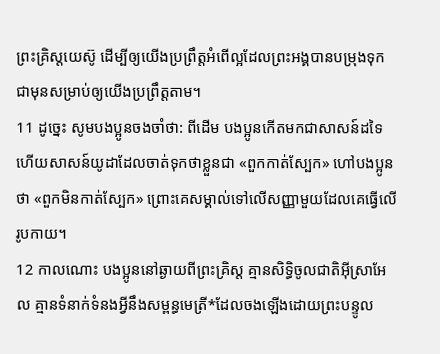ព្រះគ្រិស្ដយេស៊ូ ដើម្បីឲ្យយើងប្រព្រឹត្តអំពើល្អដែលព្រះអង្គបានបម្រុងទុកជាមុនសម្រាប់ឲ្យយើងប្រព្រឹត្តតាម។
11 ដូច្នេះ សូមបងប្អូនចងចាំថា: ពីដើម បងប្អូនកើតមកជាសាសន៍ដទៃ ហើយសាសន៍យូដាដែលចាត់ទុកថាខ្លួនជា «ពួកកាត់ស្បែក» ហៅបងប្អូនថា «ពួកមិនកាត់ស្បែក» ព្រោះគេសម្គាល់ទៅលើសញ្ញាមួយដែលគេធ្វើលើរូបកាយ។
12 កាលណោះ បងប្អូននៅឆ្ងាយពីព្រះគ្រិស្ដ គ្មានសិទ្ធិចូលជាតិអ៊ីស្រាអែល គ្មានទំនាក់ទំនងអ្វីនឹងសម្ពន្ធមេត្រី*ដែលចងឡើងដោយព្រះបន្ទូល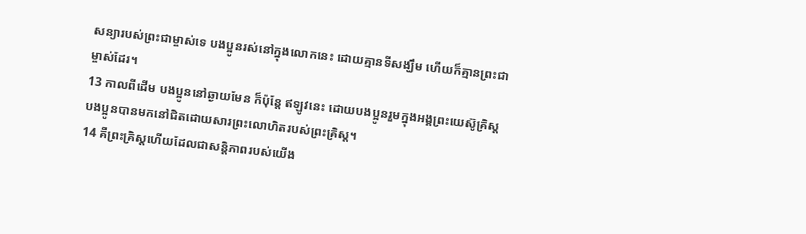សន្យារបស់ព្រះជាម្ចាស់ទេ បងប្អូនរស់នៅក្នុងលោកនេះ ដោយគ្មានទីសង្ឃឹម ហើយក៏គ្មានព្រះជាម្ចាស់ដែរ។
13 កាលពីដើម បងប្អូននៅឆ្ងាយមែន ក៏ប៉ុន្តែ ឥឡូវនេះ ដោយបងប្អូនរួមក្នុងអង្គព្រះយេស៊ូគ្រិស្ដ បងប្អូនបានមកនៅជិតដោយសារព្រះលោហិតរបស់ព្រះគ្រិស្ដ។
14 គឺព្រះគ្រិស្ដហើយដែលជាសន្តិភាពរបស់យើង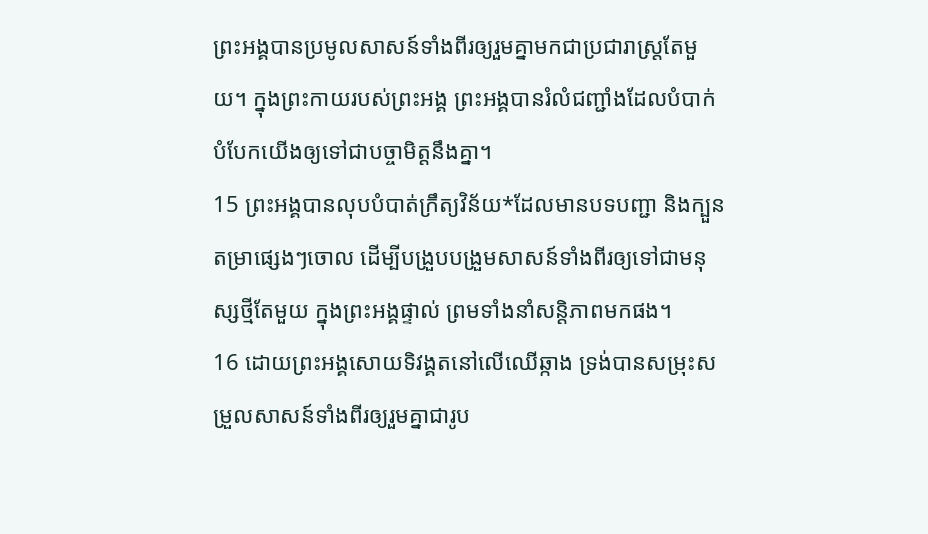ព្រះអង្គបានប្រមូលសាសន៍ទាំងពីរឲ្យរួមគ្នាមកជាប្រជារាស្ត្រតែមួយ។ ក្នុងព្រះកាយរបស់ព្រះអង្គ ព្រះអង្គបានរំលំជញ្ជាំងដែលបំបាក់បំបែកយើងឲ្យទៅជាបច្ចាមិត្តនឹងគ្នា។
15 ព្រះអង្គបានលុបបំបាត់ក្រឹត្យវិន័យ*ដែលមានបទបញ្ជា និងក្បួនតម្រាផ្សេងៗចោល ដើម្បីបង្រួបបង្រួមសាសន៍ទាំងពីរឲ្យទៅជាមនុស្សថ្មីតែមួយ ក្នុងព្រះអង្គផ្ទាល់ ព្រមទាំងនាំសន្តិភាពមកផង។
16 ដោយព្រះអង្គសោយទិវង្គតនៅលើឈើឆ្កាង ទ្រង់បានសម្រុះសម្រួលសាសន៍ទាំងពីរឲ្យរួមគ្នាជារូប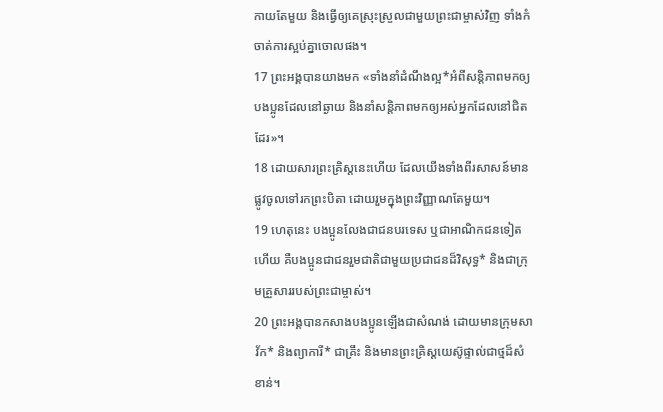កាយតែមួយ និងធ្វើឲ្យគេស្រុះស្រួលជាមួយព្រះជាម្ចាស់វិញ ទាំងកំចាត់ការស្អប់គ្នាចោលផង។
17 ព្រះអង្គបានយាងមក «ទាំងនាំដំណឹងល្អ*អំពីសន្តិភាពមកឲ្យបងប្អូនដែលនៅឆ្ងាយ និងនាំសន្តិភាពមកឲ្យអស់អ្នកដែលនៅជិតដែរ»។
18 ដោយសារព្រះគ្រិស្ដនេះហើយ ដែលយើងទាំងពីរសាសន៍មានផ្លូវចូលទៅរកព្រះបិតា ដោយរួមក្នុងព្រះវិញ្ញាណតែមួយ។
19 ហេតុនេះ បងប្អូនលែងជាជនបរទេស ឬជាអាណិកជនទៀតហើយ គឺបងប្អូនជាជនរួមជាតិជាមួយប្រជាជនដ៏វិសុទ្ធ* និងជាក្រុមគ្រួសាររបស់ព្រះជាម្ចាស់។
20 ព្រះអង្គបានកសាងបងប្អូនឡើងជាសំណង់ ដោយមានក្រុមសាវ័ក* និងព្យាការី* ជាគ្រឹះ និងមានព្រះគ្រិស្ដយេស៊ូផ្ទាល់ជាថ្មដ៏សំខាន់។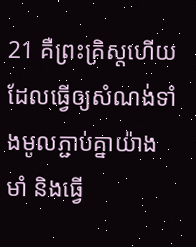21 គឺព្រះគ្រិស្ដហើយ ដែលធ្វើឲ្យសំណង់ទាំងមូលភ្ជាប់គ្នាយ៉ាងមាំ និងធ្វើ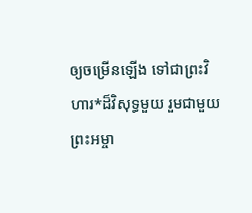ឲ្យចម្រើនឡើង ទៅជាព្រះវិហារ*ដ៏វិសុទ្ធមួយ រួមជាមួយព្រះអម្ចា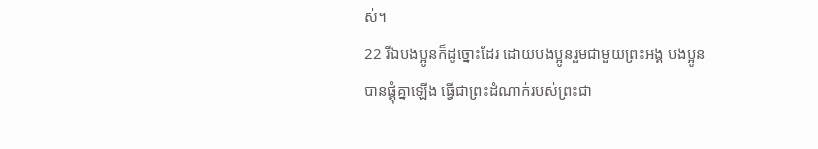ស់។
22 រីឯបងប្អូនក៏ដូច្នោះដែរ ដោយបងប្អូនរួមជាមួយព្រះអង្គ បងប្អូនបានផ្គុំគ្នាឡើង ធ្វើជាព្រះដំណាក់របស់ព្រះជា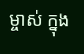ម្ចាស់ ក្នុង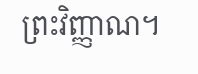ព្រះវិញ្ញាណ។